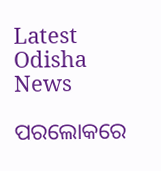Latest Odisha News

ପରଲୋକରେ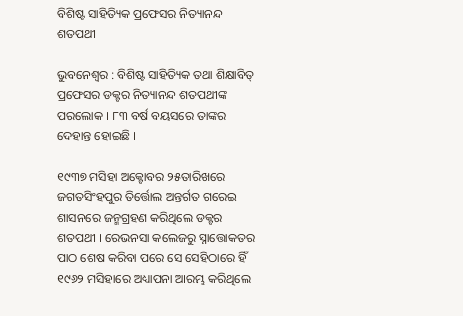ବିଶିଷ୍ଟ ସାହିତ୍ୟିକ ପ୍ରଫେସର ନିତ୍ୟାନନ୍ଦ ଶତପଥୀ

ଭୁବନେଶ୍ୱର : ବିଶିଷ୍ଟ ସାହିତ୍ୟିକ ତଥା ଶିକ୍ଷାବିତ୍ ପ୍ରଫେସର ଡକ୍ଟର ନିତ୍ୟାନନ୍ଦ ଶତପଥୀଙ୍କ ପରଲୋକ । ୮୩ ବର୍ଷ ବୟସରେ ତାଙ୍କର ଦେହାନ୍ତ ହୋଇଛି ।

୧୯୩୭ ମସିହା ଅକ୍ଟୋବର ୨୫ତାରିଖରେ ଜଗତସିଂହପୁର ତିର୍ତ୍ତୋଲ ଅନ୍ତର୍ଗତ ଗରେଇ ଶାସନରେ ଜନ୍ମଗ୍ରହଣ କରିଥିଲେ ଡକ୍ଟର ଶତପଥୀ । ରେଭନସା କଲେଜରୁ ସ୍ନାତ୍ତୋକତର ପାଠ ଶେଷ କରିବା ପରେ ସେ ସେହିଠାରେ ହିଁ ୧୯୬୨ ମସିହାରେ ଅଧ୍ୟାପନା ଆରମ୍ଭ କରିଥିଲେ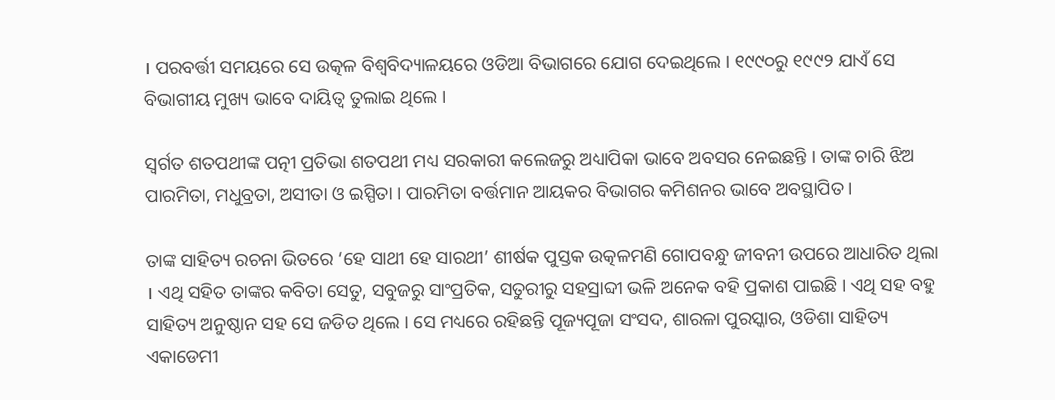। ପରବର୍ତ୍ତୀ ସମୟରେ ସେ ଉତ୍କଳ ବିଶ୍ୱବିଦ୍ୟାଳୟରେ ଓଡିଆ ବିଭାଗରେ ଯୋଗ ଦେଇଥିଲେ । ୧୯୯୦ରୁ ୧୯୯୨ ଯାଏଁ ସେ ବିଭାଗୀୟ ମୁଖ୍ୟ ଭାବେ ଦାୟିତ୍ୱ ତୁଲାଇ ଥିଲେ ।

ସ୍ୱର୍ଗତ ଶତପଥୀଙ୍କ ପତ୍ନୀ ପ୍ରତିଭା ଶତପଥୀ ମଧ୍ୟ ସରକାରୀ କଲେଜରୁ ଅଧ୍ୟାପିକା ଭାବେ ଅବସର ନେଇଛନ୍ତି । ତାଙ୍କ ଚାରି ଝିଅ ପାରମିତା, ମଧୁବ୍ରତା, ଅସୀତା ଓ ଇସ୍ପିତା । ପାରମିତା ବର୍ତ୍ତମାନ ଆୟକର ବିଭାଗର କମିଶନର ଭାବେ ଅବସ୍ଥାପିତ ।

ତାଙ୍କ ସାହିତ୍ୟ ରଚନା ଭିତରେ ‘ହେ ସାଥୀ ହେ ସାରଥୀ’ ଶୀର୍ଷକ ପୁସ୍ତକ ଉତ୍କଳମଣି ଗୋପବନ୍ଧୁ ଜୀବନୀ ଉପରେ ଆଧାରିତ ଥିଲା । ଏଥି ସହିତ ତାଙ୍କର କବିତା ସେତୁ, ସବୁଜରୁ ସାଂପ୍ରତିକ, ସତୁରୀରୁ ସହସ୍ରାବ୍ଦୀ ଭଳି ଅନେକ ବହି ପ୍ରକାଶ ପାଇଛି । ଏଥି ସହ ବହୁ ସାହିତ୍ୟ ଅନୁଷ୍ଠାନ ସହ ସେ ଜଡିତ ଥିଲେ । ସେ ମଧ୍ୟରେ ରହିଛନ୍ତି ପୂଜ୍ୟପୂଜା ସଂସଦ, ଶାରଳା ପୁରସ୍କାର, ଓଡିଶା ସାହିତ୍ୟ ଏକାଡେମୀ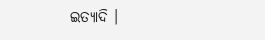ଇତ୍ୟାଦି ।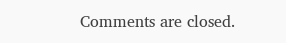Comments are closed.